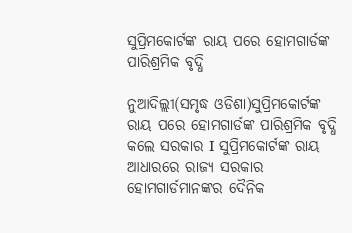ସୁପ୍ରିମକୋର୍ଟଙ୍କ ରାୟ ପରେ ହୋମଗାର୍ଡଙ୍କ ପାରିଶ୍ରମିକ ବୃଦ୍ଧି

ନୁଆଦିଲ୍ଲୀ(ସମୃଦ୍ଧ ଓଡିଶା)ସୁପ୍ରିମକୋର୍ଟଙ୍କ ରାୟ ପରେ ହୋମଗାର୍ଡଙ୍କ ପାରିଶ୍ରମିକ ବୃଦ୍ଧି କଲେ ସରକାର I ସୁପ୍ରିମକୋର୍ଟଙ୍କ ରାୟ ଆଧାରରେ ରାଜ୍ୟ ସରକାର ହୋମଗାର୍ଡମାନଙ୍କର ଦୈନିକ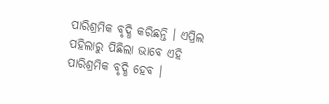ପାରିଶ୍ରମିକ ବୃଦ୍ଧି କରିଛନ୍ତି । ଏପ୍ରିଲ ପହିଲାରୁ ପିଛିଲା ଭାବେ ଏହି ପାରିଶ୍ରମିକ ବୃଦ୍ଧି ହେବ ।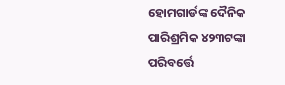ହୋମଗାର୍ଡଙ୍କ ଦୈନିକ ପାରିଶ୍ରମିକ ୪୨୩ଟଙ୍କା ପରିବର୍ତ୍ତେ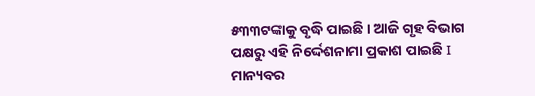୫୩୩ଟଙ୍କାକୁ ବୃଦ୍ଧି ପାଇଛି । ଆଜି ଗୃହ ବିଭାଗ ପକ୍ଷରୁ ଏହି ନିର୍ଦ୍ଦେଶନାମା ପ୍ରକାଶ ପାଇଛି I ମାନ୍ୟବର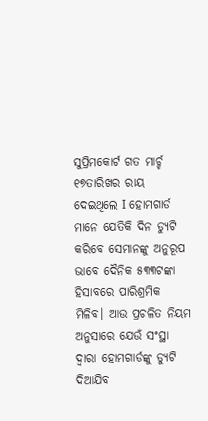ସୁପ୍ରିମକୋର୍ଟ ଗତ ମାର୍ଚ୍ଚ ୧୭ତାରିଖର ରାୟ ଦେଇଥିଲେ I ହୋମଗାର୍ଡ ମାନେ ଯେତିକି ଦିନ ଡ୍ୟୁଟି କରିବେ ସେମାନଙ୍କୁ ଅନୁରୂପ ଭାବେ ଦୈନିକ ୫୩୩ଟଙ୍କା ହିସାବରେ ପାରିଶ୍ରମିକ ମିଳିବ। ଆଉ ପ୍ରଚଳିତ ନିୟମ ଅନୁସାରେ ଯେଉଁ ସଂସ୍ଥା ଦ୍ୱାରା ହୋମଗାର୍ଡଙ୍କୁ ଡ୍ୟୁଟି ଦିଆଯିବ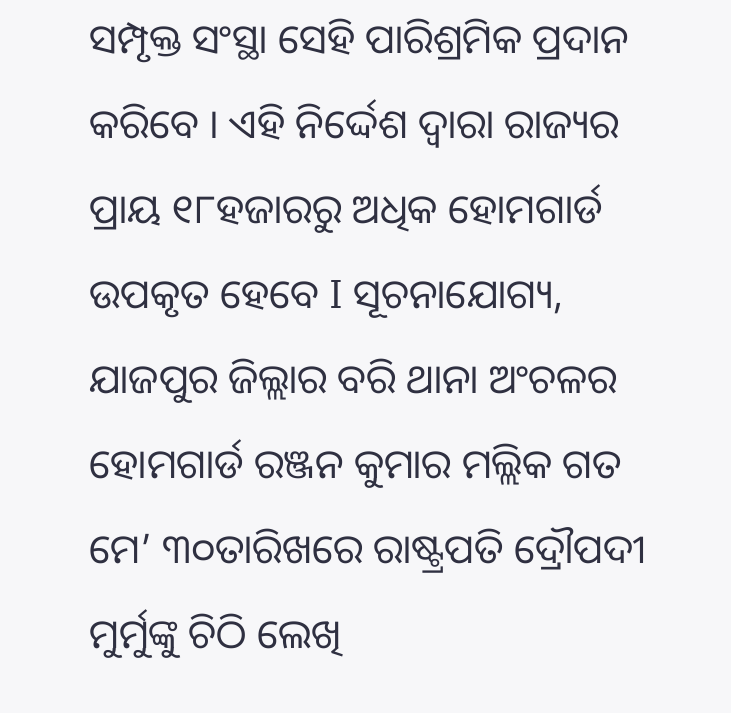ସମ୍ପୃକ୍ତ ସଂସ୍ଥା ସେହି ପାରିଶ୍ରମିକ ପ୍ରଦାନ କରିବେ । ଏହି ନିର୍ଦ୍ଦେଶ ଦ୍ୱାରା ରାଜ୍ୟର ପ୍ରାୟ ୧୮ହଜାରରୁ ଅଧିକ ହୋମଗାର୍ଡ ଉପକୃତ ହେବେ I ସୂଚନାଯୋଗ୍ୟ, ଯାଜପୁର ଜିଲ୍ଲାର ବରି ଥାନା ଅଂଚଳର ହୋମଗାର୍ଡ ରଞ୍ଜନ କୁମାର ମଲ୍ଲିକ ଗତ ମେ’ ୩୦ତାରିଖରେ ରାଷ୍ଟ୍ରପତି ଦ୍ରୌପଦୀ ମୁର୍ମୁଙ୍କୁ ଚିଠି ଲେଖି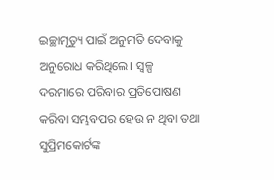ଇଚ୍ଛାମୃତ୍ୟୁ ପାଇଁ ଅନୁମତି ଦେବାକୁ ଅନୁରୋଧ କରିଥିଲେ। ସ୍ୱଳ୍ପ ଦରମାରେ ପରିବାର ପ୍ରତିପୋଷଣ କରିବା ସମ୍ଭବପର ହେଉ ନ ଥିବା ତଥା ସୁପ୍ରିମକୋର୍ଟଙ୍କ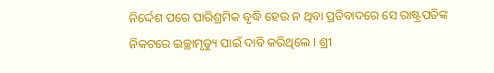ନିର୍ଦ୍ଦେଶ ପରେ ପାରିଶ୍ରମିକ ବୃଦ୍ଧି ହେଉ ନ ଥିବା ପ୍ରତିବାଦରେ ସେ ରାଷ୍ଟ୍ରପତିଙ୍କ ନିକଟରେ ଇଚ୍ଛାମୃତ୍ୟୁ ପାଇଁ ଦାବି କରିଥିଲେ । ଶ୍ରୀ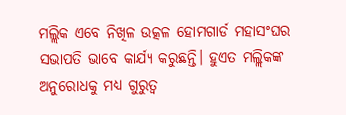ମଲ୍ଲିକ ଏବେ ନିଖିଳ ଉତ୍କଳ ହୋମଗାର୍ଡ ମହାସଂଘର ସଭାପତି ଭାବେ କାର୍ଯ୍ୟ କରୁଛନ୍ତି। ହୁଏତ ମଲ୍ଲିକଙ୍କ ଅନୁରୋଧକୁ ମଧ୍ୟ ଗୁରୁତ୍ୱ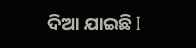ଦିଆ ଯାଇଛି I